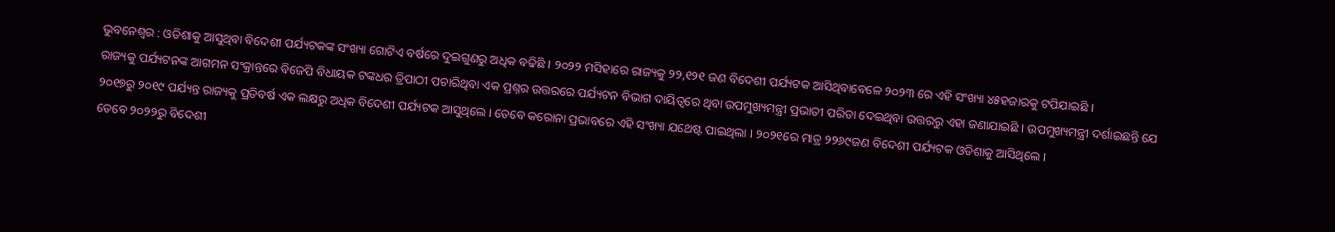ଭୁବନେଶ୍ୱର : ଓଡିଶାକୁ ଆସୁଥିବା ବିଦେଶୀ ପର୍ଯ୍ୟଟକଙ୍କ ସଂଖ୍ୟା ଗୋଟିଏ ବର୍ଷରେ ଦୁଇଗୁଣରୁ ଅଧିକ ବଢିଛି । ୨୦୨୨ ମସିହାରେ ରାଜ୍ୟକୁ ୨୨,୧୨୧ ଜଣ ବିଦେଶୀ ପର୍ଯ୍ୟଟକ ଆସିଥିବାବେଳେ ୨୦୨୩ ରେ ଏହି ସଂଖ୍ୟା ୪୫ହଜାରକୁ ଟପିଯାଇଛି ।
ରାଜ୍ୟକୁ ପର୍ଯ୍ୟଟନଙ୍କ ଆଗମନ ସଂକ୍ରାନ୍ତରେ ବିଜେପି ବିଧାୟକ ଟଙ୍କଧର ତ୍ରିପାଠୀ ପଚାରିଥିବା ଏକ ପ୍ରଶ୍ନର ଉତ୍ତରରେ ପର୍ଯ୍ୟଟନ ବିଭାଗ ଦାୟିତ୍ୱରେ ଥିବା ଉପମୁଖ୍ୟମନ୍ତ୍ରୀ ପ୍ରଭାତୀ ପରିଡା ଦେଇଥିବା ଉତ୍ତରରୁ ଏହା ଜଣାଯାଇଛି । ଉପମୁଖ୍ୟମନ୍ତ୍ରୀ ଦର୍ଶାଇଛନ୍ତି ଯେ ୨୦୧୭ରୁ ୨୦୧୯ ପର୍ଯ୍ୟନ୍ତ ରାଜ୍ୟକୁ ପ୍ରତିବର୍ଷ ଏକ ଲକ୍ଷରୁ ଅଧିକ ବିଦେଶୀ ପର୍ଯ୍ୟଟକ ଆସୁଥିଲେ । ତେବେ କରୋନା ପ୍ରଭାବରେ ଏହି ସଂଖ୍ୟା ଯଥେଷ୍ଟ ପାଇଥିଲା । ୨୦୨୧ରେ ମାତ୍ର ୨୨୬୯ଜଣ ବିଦେଶୀ ପର୍ଯ୍ୟଟକ ଓଡିଶାକୁ ଆସିଥିଲେ ।
ତେବେ ୨୦୨୨ରୁ ବିଦେଶୀ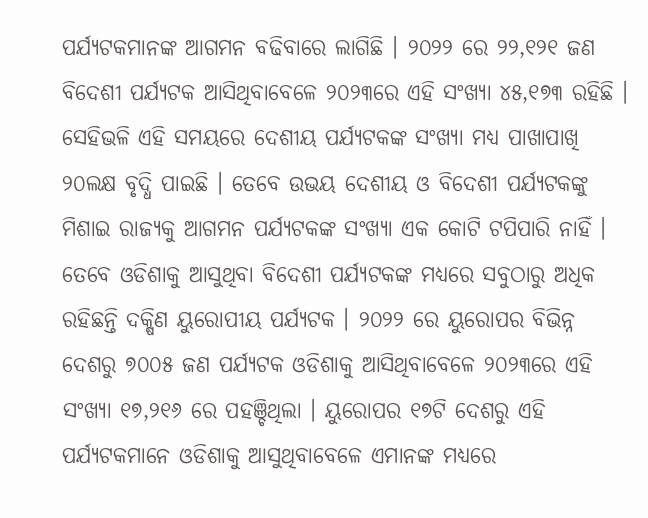ପର୍ଯ୍ୟଟକମାନଙ୍କ ଆଗମନ ବଢିବାରେ ଲାଗିଛି । ୨୦୨୨ ରେ ୨୨,୧୨୧ ଜଣ ବିଦେଶୀ ପର୍ଯ୍ୟଟକ ଆସିଥିବାବେଳେ ୨୦୨୩ରେ ଏହି ସଂଖ୍ୟା ୪୫,୧୭୩ ରହିଛି । ସେହିଭଳି ଏହି ସମୟରେ ଦେଶୀୟ ପର୍ଯ୍ୟଟକଙ୍କ ସଂଖ୍ୟା ମଧ୍ୟ ପାଖାପାଖି ୨୦ଲକ୍ଷ ବୃଦ୍ଧି ପାଇଛି । ତେବେ ଉଭୟ ଦେଶୀୟ ଓ ବିଦେଶୀ ପର୍ଯ୍ୟଟକଙ୍କୁ ମିଶାଇ ରାଜ୍ୟକୁ ଆଗମନ ପର୍ଯ୍ୟଟକଙ୍କ ସଂଖ୍ୟା ଏକ କୋଟି ଟପିପାରି ନାହିଁ ।
ତେବେ ଓଡିଶାକୁ ଆସୁଥିବା ବିଦେଶୀ ପର୍ଯ୍ୟଟକଙ୍କ ମଧ୍ୟରେ ସବୁଠାରୁ ଅଧିକ ରହିଛନ୍ତି ଦକ୍ଷିଣ ୟୁରୋପୀୟ ପର୍ଯ୍ୟଟକ । ୨୦୨୨ ରେ ୟୁରୋପର ବିଭିନ୍ନ ଦେଶରୁ ୭୦୦୫ ଜଣ ପର୍ଯ୍ୟଟକ ଓଡିଶାକୁ ଆସିଥିବାବେଳେ ୨୦୨୩ରେ ଏହି ସଂଖ୍ୟା ୧୭,୨୧୬ ରେ ପହଞ୍ଚିଥିଲା । ୟୁରୋପର ୧୭ଟି ଦେଶରୁ ଏହି ପର୍ଯ୍ୟଟକମାନେ ଓଡିଶାକୁ ଆସୁଥିବାବେଳେ ଏମାନଙ୍କ ମଧ୍ୟରେ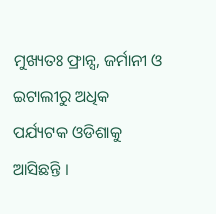ମୁଖ୍ୟତଃ ଫ୍ରାନ୍ସ, ଜର୍ମାନୀ ଓ ଇଟାଲୀରୁ ଅଧିକ ପର୍ଯ୍ୟଟକ ଓଡିଶାକୁ ଆସିଛନ୍ତି ।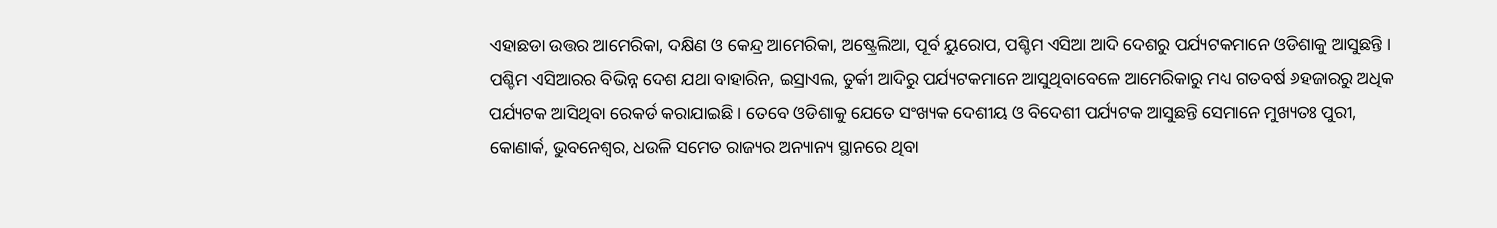ଏହାଛଡା ଉତ୍ତର ଆମେରିକା, ଦକ୍ଷିଣ ଓ କେନ୍ଦ୍ର ଆମେରିକା, ଅଷ୍ଟ୍ରେଲିଆ, ପୂର୍ବ ୟୁରୋପ, ପଶ୍ଚିମ ଏସିଆ ଆଦି ଦେଶରୁ ପର୍ଯ୍ୟଟକମାନେ ଓଡିଶାକୁ ଆସୁଛନ୍ତି । ପଶ୍ଚିମ ଏସିଆରର ବିଭିନ୍ନ ଦେଶ ଯଥା ବାହାରିନ, ଇସ୍ରାଏଲ, ତୁର୍କୀ ଆଦିରୁ ପର୍ଯ୍ୟଟକମାନେ ଆସୁଥିବାବେଳେ ଆମେରିକାରୁ ମଧ୍ୟ ଗତବର୍ଷ ୬ହଜାରରୁ ଅଧିକ ପର୍ଯ୍ୟଟକ ଆସିଥିବା ରେକର୍ଡ କରାଯାଇଛି । ତେବେ ଓଡିଶାକୁ ଯେତେ ସଂଖ୍ୟକ ଦେଶୀୟ ଓ ବିଦେଶୀ ପର୍ଯ୍ୟଟକ ଆସୁଛନ୍ତି ସେମାନେ ମୁଖ୍ୟତଃ ପୁରୀ, କୋଣାର୍କ, ଭୁବନେଶ୍ୱର, ଧଉଳି ସମେତ ରାଜ୍ୟର ଅନ୍ୟାନ୍ୟ ସ୍ଥାନରେ ଥିବା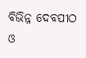ବିଭିନ୍ନ ଦେବପୀଠ ଓ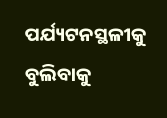ପର୍ଯ୍ୟଟନସ୍ଥଳୀକୁ ବୁଲିବାକୁ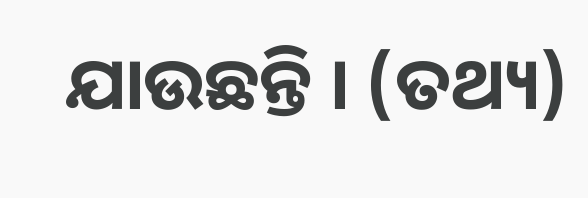ଯାଉଛନ୍ତି । (ତଥ୍ୟ)